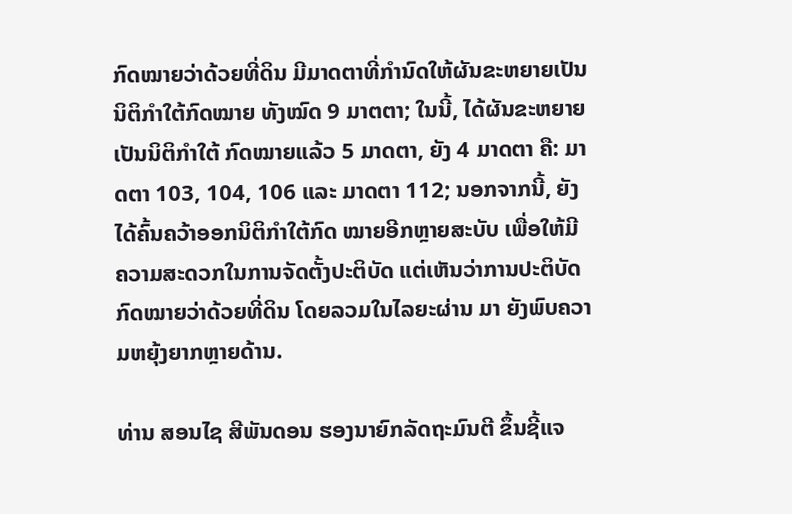ກົດໝາຍວ່າດ້ວຍທີ່ດິນ ມີມາດຕາທີ່ກຳນົດໃຫ້ຜັນຂະຫຍາຍເປັນນິຕິກຳໃຕ້ກົດໝາຍ ທັງໝົດ 9 ມາຕຕາ; ໃນນີ້, ໄດ້ຜັນຂະຫຍາຍເປັນນິຕິກໍາໃຕ້ ກົດໝາຍແລ້ວ 5 ມາດຕາ, ຍັງ 4 ມາດຕາ ຄື: ມາດຕາ 103, 104, 106 ແລະ ມາດຕາ 112; ນອກຈາກນີ້, ຍັງໄດ້ຄົ້ນຄວ້າອອກນິຕິກໍາໃຕ້ກົດ ໝາຍອີກຫຼາຍສະບັບ ເພື່ອໃຫ້ມີຄວາມສະດວກໃນການຈັດຕັ້ງປະຕິບັດ ແຕ່ເຫັນວ່າການປະຕິບັດກົດໝາຍວ່າດ້ວຍທີ່ດິນ ໂດຍລວມໃນໄລຍະຜ່ານ ມາ ຍັງພົບຄວາມຫຍຸ້ງຍາກຫຼາຍດ້ານ.

ທ່ານ ສອນໄຊ ສີພັນດອນ ຮອງນາຍົກລັດຖະມົນຕີ ຂຶ້ນຊີ້ແຈ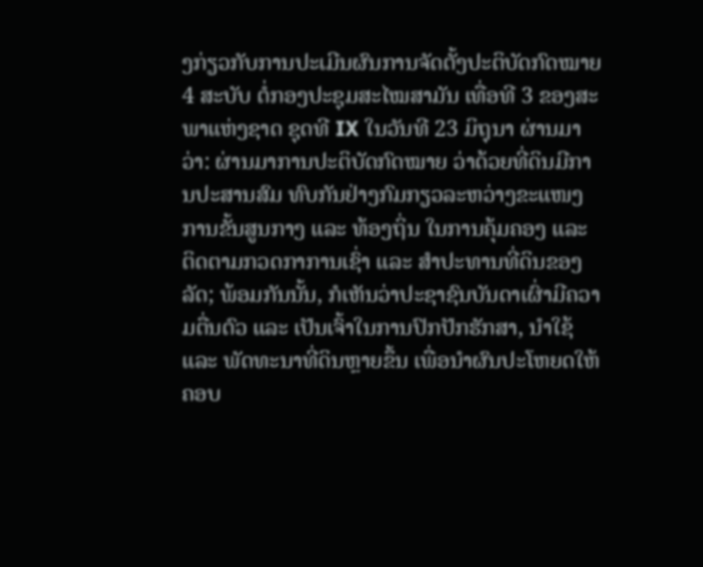ງກ່ຽວກັບການປະເມີນຜົນການຈັດຕັ້ງປະຕິບັດກົດໝາຍ 4 ສະບັບ ຕໍ່ກອງປະຊຸມສະໄໝສາມັນ ເທື່ອທີ 3 ຂອງສະພາແຫ່ງຊາດ ຊຸດທີ IX ໃນວັນທີ 23 ມິຖຸນາ ຜ່ານມາວ່າ: ຜ່ານມາການປະຕິບັດກົດໝາຍ ວ່າດ້ວຍທີ່ດິນມີການປະສານສົມ ທົບກັນຢ່າງກົມກຽວລະຫວ່າງຂະແໜງການຂັ້ນສູນກາງ ແລະ ທ້ອງຖິ່ນ ໃນການຄຸ້ມຄອງ ແລະ ຕິດຕາມກວດກາການເຊົ່າ ແລະ ສຳປະທານທີ່ດິນຂອງລັດ; ພ້ອມກັນນັ້ນ, ກໍເຫັນວ່າປະຊາຊົນບັນດາເຜົ່າມີຄວາມຕື່ນຕົວ ແລະ ເປັນເຈົ້າໃນການປົກປັກຮັກສາ, ນຳໃຊ້ ແລະ ພັດທະນາທີ່ດິນຫຼາຍຂຶ້ນ ເພື່ອນໍາຜົນປະໂຫຍດໃຫ້ຄອບ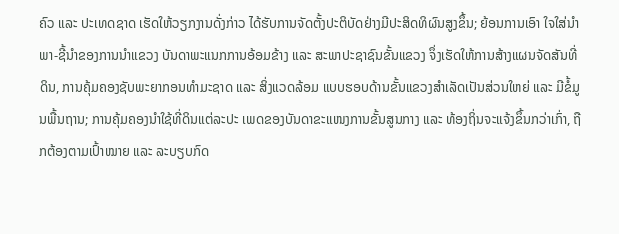ຄົວ ແລະ ປະເທດຊາດ ເຮັດໃຫ້ວຽກງານດັ່ງກ່າວ ໄດ້ຮັບການຈັດຕັ້ງປະຕິບັດຢ່າງມີປະສິດທິຜົນສູງຂຶ້ນ; ຍ້ອນການເອົາ ໃຈໃສ່ນຳພາ-ຊີ້ນຳຂອງການນຳແຂວງ ບັນດາພະແນກການອ້ອມຂ້າງ ແລະ ສະພາປະຊາຊົນຂັ້ນແຂວງ ຈຶ່ງເຮັດໃຫ້ການສ້າງແຜນຈັດສັນທີ່ດິນ, ການຄຸ້ມຄອງຊັບພະຍາກອນທໍາມະຊາດ ແລະ ສິ່ງແວດລ້ອມ ແບບຮອບດ້ານຂັ້ນແຂວງສໍາເລັດເປັນສ່ວນໃຫຍ່ ແລະ ມີຂໍ້ມູນພື້ນຖານ; ການຄຸ້ມຄອງນໍາໃຊ້ທີ່ດິນແຕ່ລະປະ ເພດຂອງບັນດາຂະແໜງການຂັ້ນສູນກາງ ແລະ ທ້ອງຖິ່ນຈະແຈ້ງຂຶ້ນກວ່າເກົ່າ, ຖືກຕ້ອງຕາມເປົ້າໝາຍ ແລະ ລະບຽບກົດ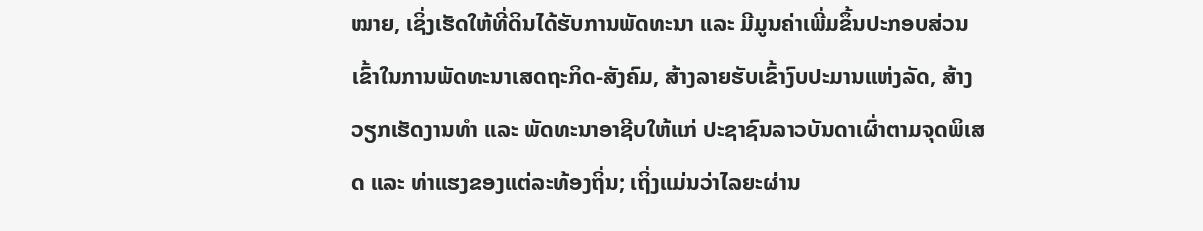ໝາຍ, ເຊິ່ງເຮັດໃຫ້ທີ່ດິນໄດ້ຮັບການພັດທະນາ ແລະ ມີມູນຄ່າເພີ່ມຂຶ້ນປະກອບສ່ວນເຂົ້າໃນການພັດທະນາເສດຖະກິດ-ສັງຄົມ, ສ້າງລາຍຮັບເຂົ້າງົບປະມານແຫ່ງລັດ, ສ້າງ ວຽກເຮັດງານທຳ ແລະ ພັດທະນາອາຊີບໃຫ້ແກ່ ປະຊາຊົນລາວບັນດາເຜົ່າຕາມຈຸດພິເສດ ແລະ ທ່າແຮງຂອງແຕ່ລະທ້ອງຖິ່ນ; ເຖິ່ງແມ່ນວ່າໄລຍະຜ່ານ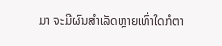ມາ ຈະມີຜົນສໍາເລັດຫຼາຍເທົ່າໃດກໍຕາ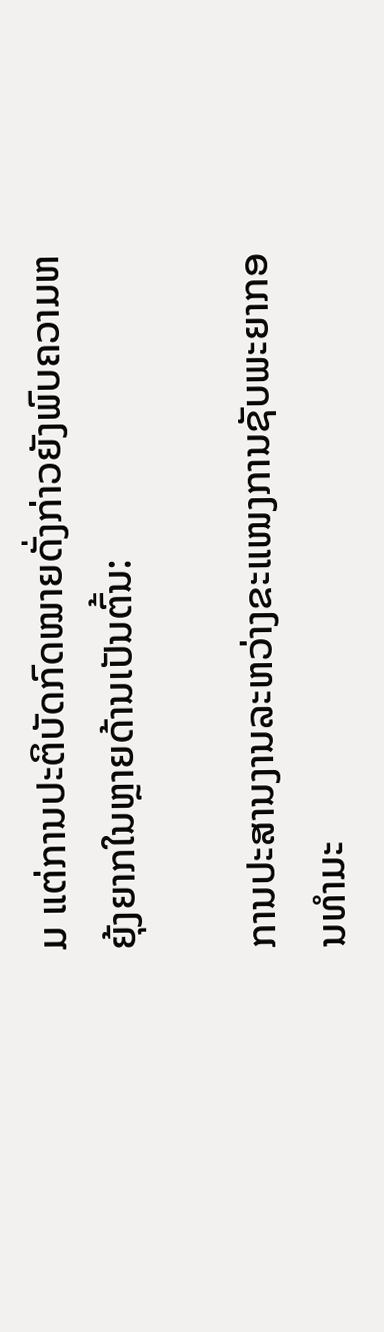ມ ແຕ່ການປະຕິບັດກົດໝາຍດັ່ງກ່າວຍັງພົບຄວາມຫຍຸ້ງຍາກໃນຫຼາຍດ້ານເປັນຕົ້ນ:

ການປະສານງານລະຫວ່າງຂະແໜງການຊັບພະຍາກອນທຳມະ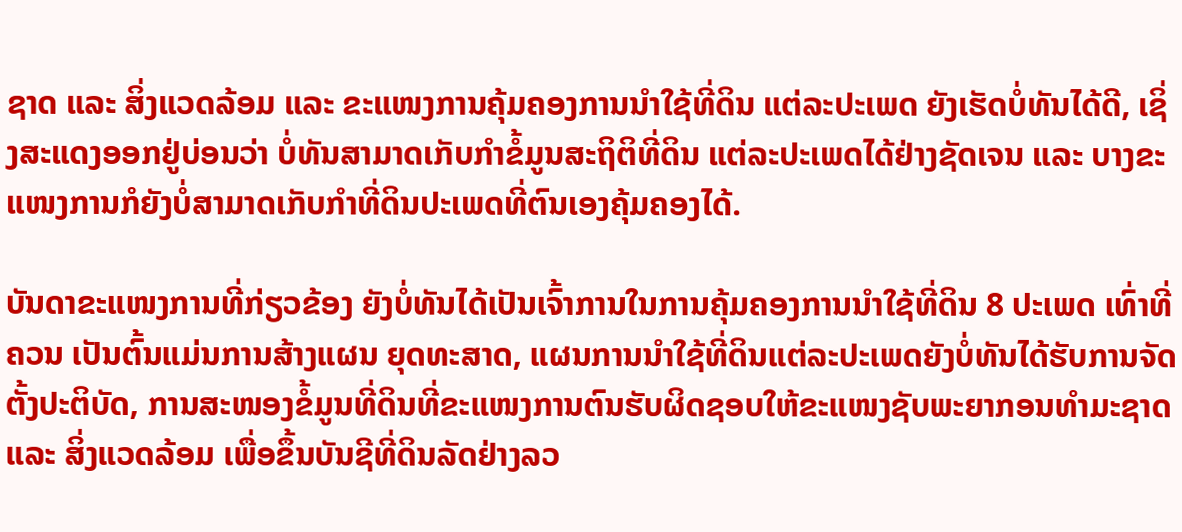ຊາດ ແລະ ສິ່ງແວດລ້ອມ ແລະ ຂະແໜງການຄຸ້ມຄອງການນໍາໃຊ້ທີ່ດິນ ແຕ່ລະປະເພດ ຍັງເຮັດບໍ່ທັນໄດ້ດີ, ເຊິ່ງສະແດງອອກຢູ່ບ່ອນວ່າ ບໍ່ທັນສາມາດເກັບກໍາຂໍ້ມູນສະຖິຕິທີ່ດິນ ແຕ່ລະປະເພດໄດ້ຢ່າງຊັດເຈນ ແລະ ບາງຂະແໜງການກໍຍັງບໍ່ສາມາດເກັບກໍາທີ່ດິນປະເພດທີ່ຕົນເອງຄຸ້ມຄອງໄດ້.

ບັນດາຂະແໜງການທີ່ກ່ຽວຂ້ອງ ຍັງບໍ່ທັນໄດ້ເປັນເຈົ້າການໃນການຄຸ້ມຄອງການນໍາໃຊ້ທີ່ດິນ 8 ປະເພດ ເທົ່າທີ່ຄວນ ເປັນຕົ້ນແມ່ນການສ້າງແຜນ ຍຸດທະສາດ, ແຜນການນໍາໃຊ້ທີ່ດິນແຕ່ລະປະເພດຍັງບໍ່ທັນໄດ້ຮັບການຈັດຕັ້ງປະຕິບັດ, ການສະໜອງຂໍ້ມູນທີ່ດິນທີ່ຂະແໜງການຕົນຮັບຜິດຊອບໃຫ້ຂະແໜງຊັບພະຍາກອນທຳມະຊາດ ແລະ ສິ່ງແວດລ້ອມ ເພື່ອຂຶ້ນບັນຊີທີ່ດິນລັດຢ່າງລວ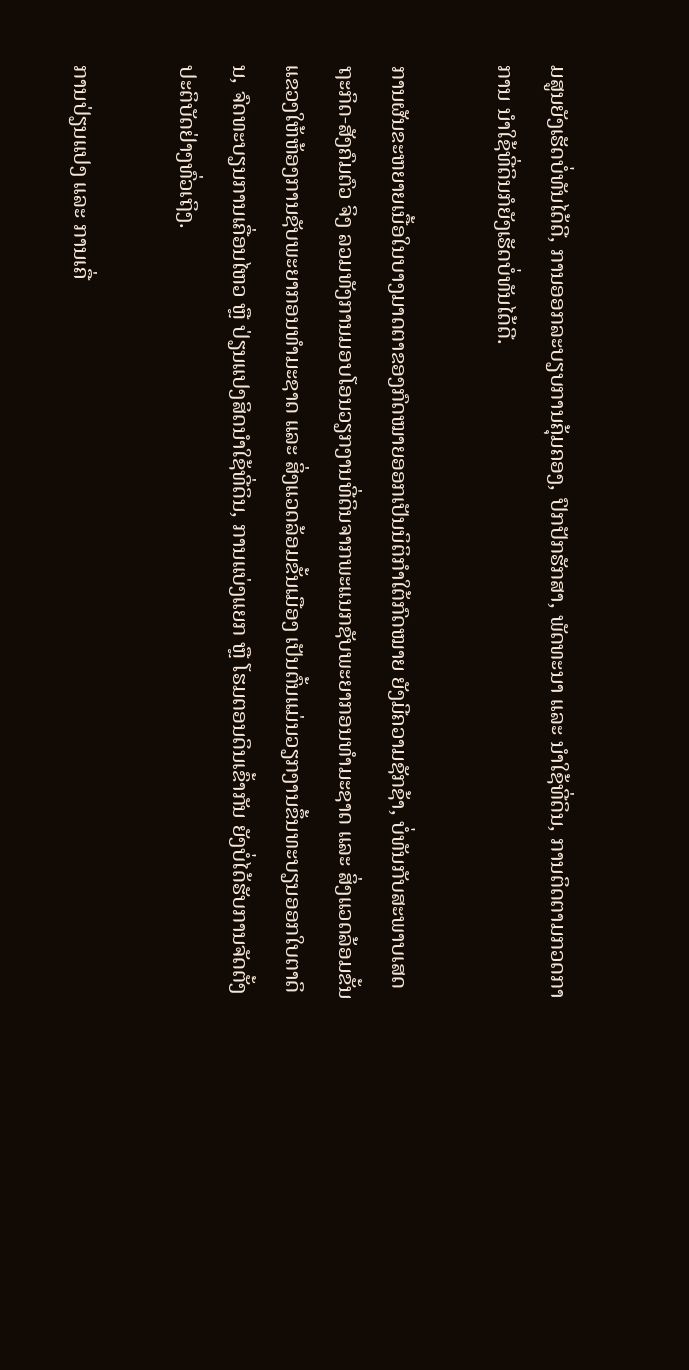ມສູນຍັງເຮັດບໍ່ທັນໄດ້ດີ, ການອອກລະບຽບການຄຸ້ມຄອງ, ປົກປັກຮັກສາ, ພັດທະນາ ແລະ ນຳໃຊ້ທີ່ດິນ, ການຕິດຕາມກວດກາການ ນໍາໃຊ້ທີ່ດິນກໍຍັງເຮັດບໍ່ທັນໄດ້ດີ.

ການຜັນຂະຫຍາຍເນື້ອໃນບາງມາດຕາຂອງກົດໝາຍອອກເປັນນິຕິກຳໃຕ້ກົດໝາຍ ຍັງມີຄວາມຊັກຊ້າ, ບໍ່ທັນກັບສະພາບເສດຖະກິດ-ສັງຄົມຕົວ ຈິງ ລວມທັງການມອບໂອນວຽກງານທີ່ດິນຈາກພະແນກຊັບພະຍາກອນທໍາມະຊາດ ແລະ ສິ່ງແວດລ້ອມຂັ້ນແຂວງໃຫ້ຫ້ອງການຊັບພະຍາກອນທໍາມະຊາດ ແລະ ສິ່ງແວດລ້ອມຂັ້ນເມືອງ ເປັນຕົ້ນແມ່ນວຽກງານຂຶ້ນທະບຽນອອກໃບຕາດິນ, ຈົດທະບຽນການເຄື່ອນໄຫວ ຫຼື ປ່ຽນແປງສິດນໍາໃຊ້ທີ່ດິນ, ການແບ່ງແຍກ ຫຼື ໂຮມຕອນດິນເຂົ້າກັນ ຍັງບໍ່ໄດ້ຮັບການຈັດຕັ້ງປະຕິບັດຢ່າງທົ່ວເຖິງ.

ການປ່ຽນແປງ ແລະ ການເຄື່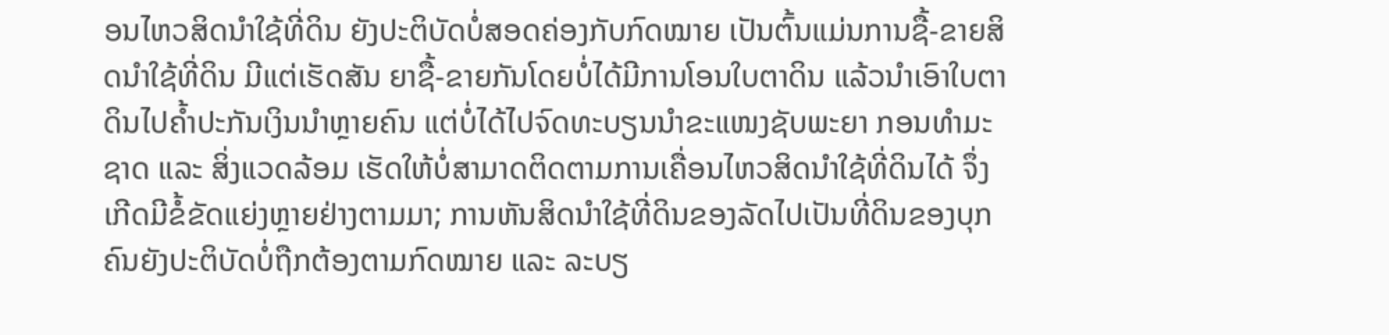ອນໄຫວສິດນໍາໃຊ້ທີ່ດິນ ຍັງປະຕິບັດບໍ່ສອດຄ່ອງກັບກົດໝາຍ ເປັນຕົ້ນແມ່ນການຊື້-ຂາຍສິດນໍາໃຊ້ທີ່ດິນ ມີແຕ່ເຮັດສັນ ຍາຊື້-ຂາຍກັນໂດຍບໍ່ໄດ້ມີການໂອນໃບຕາດິນ ແລ້ວນໍາເອົາໃບຕາດິນໄປຄໍ້າປະກັນເງິນນຳຫຼາຍຄົນ ແຕ່ບໍ່ໄດ້ໄປຈົດທະບຽນນຳຂະແໜງຊັບພະຍາ ກອນທຳມະຊາດ ແລະ ສິ່ງແວດລ້ອມ ເຮັດໃຫ້ບໍ່ສາມາດຕິດຕາມການເຄື່ອນໄຫວສິດນໍາໃຊ້ທີ່ດິນໄດ້ ຈຶ່ງເກີດມີຂໍ້ຂັດແຍ່ງຫຼາຍຢ່າງຕາມມາ; ການຫັນສິດນໍາໃຊ້ທີ່ດິນຂອງລັດໄປເປັນທີ່ດິນຂອງບຸກຄົນຍັງປະຕິບັດບໍ່ຖືກຕ້ອງຕາມກົດໝາຍ ແລະ ລະບຽ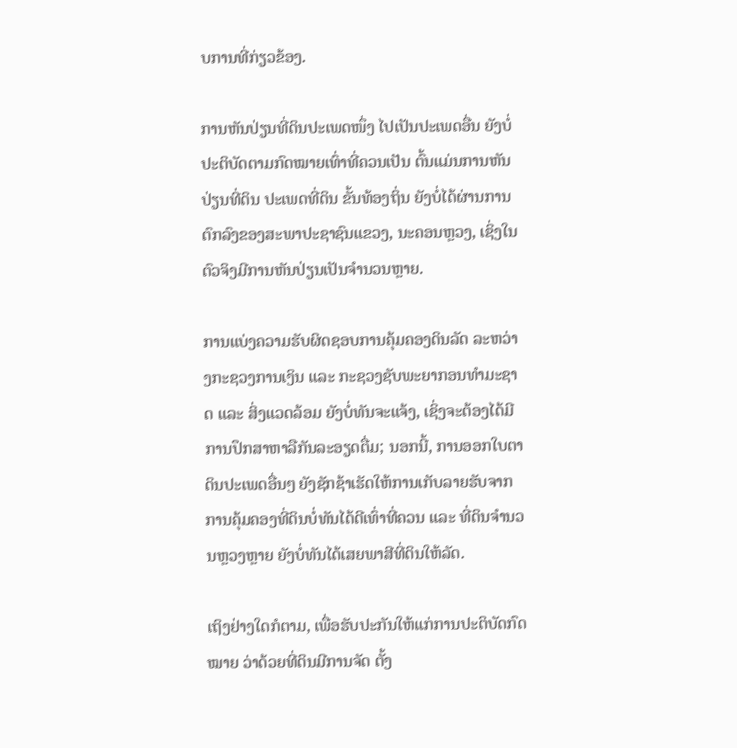ບການທີ່ກ່ຽວຂ້ອງ.

ການຫັນປ່ຽນທີ່ດິນປະເພດໜຶ່ງ ໄປເປັນປະເພດອື່ນ ຍັງບໍ່ປະຕິບັດຕາມກົດໝາຍເທົ່າທີ່ຄວນເປັນ ຕົ້ນແມ່ນການຫັນປ່ຽນທີ່ດິນ ປະເພດທີ່ດິນ ຂັ້ນທ້ອງຖິ່ນ ຍັງບໍ່ໄດ້ຜ່ານການຕົກລົງຂອງສະພາປະຊາຊົນແຂວງ, ນະຄອນຫຼວງ, ເຊິ່ງໃນຕົວຈິງມີການຫັນປ່ຽນເປັນຈຳນວນຫຼາຍ.

ການແບ່ງຄວາມຮັບຜິດຊອບການຄຸ້ມຄອງດິນລັດ ລະຫວ່າງກະຊວງການເງິນ ແລະ ກະຊວງຊັບພະຍາກອນທຳມະຊາດ ແລະ ສິ່ງແວດລ້ອມ ຍັງບໍ່ທັນຈະແຈ້ງ, ເຊິ່ງຈະຕ້ອງໄດ້ມີການປຶກສາຫາລືກັນລະອຽດຕື່ມ; ນອກນີ້, ການອອກໃບຕາດິນປະເພດອື່ນໆ ຍັງຊັກຊ້າເຮັດໃຫ້ການເກັບລາຍຮັບຈາກການຄຸ້ມຄອງທີ່ດິນບໍ່ທັນໄດ້ດີເທົ່າທີ່ຄວນ ແລະ ທີ່ດິນຈໍານວນຫຼວງຫຼາຍ ຍັງບໍ່ທັນໄດ້ເສຍພາສີທີ່ດິນໃຫ້ລັດ.

ເຖິງຢ່າງໃດກໍຕາມ, ເພື່ອຮັບປະກັນໃຫ້ແກ່ການປະຕິບັດກົດໝາຍ ວ່າດ້ວຍທີ່ດິນມີການຈັດ ຕັ້ງ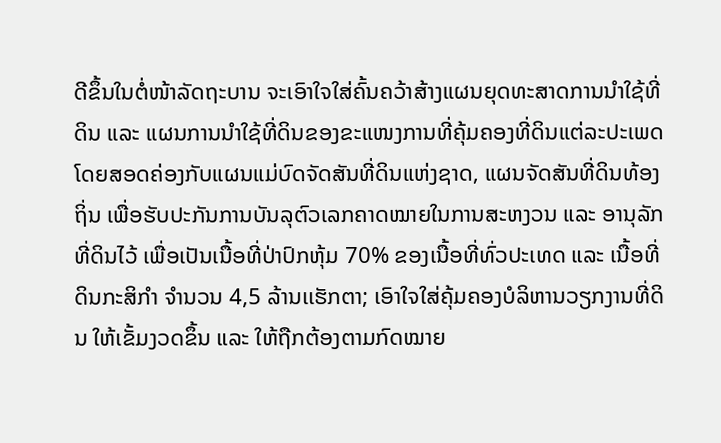ດີຂຶ້ນໃນຕໍ່ໜ້າລັດຖະບານ ຈະເອົາໃຈໃສ່ຄົ້ນຄວ້າສ້າງແຜນຍຸດທະສາດການນໍາໃຊ້ທີ່ດິນ ແລະ ແຜນການນໍາໃຊ້ທີ່ດິນຂອງຂະແໜງການທີ່ຄຸ້ມຄອງທີ່ດິນແຕ່ລະປະເພດ ໂດຍສອດຄ່ອງກັບແຜນແມ່ບົດຈັດສັນທີ່ດິນແຫ່ງຊາດ, ແຜນຈັດສັນທີ່ດິນທ້ອງຖິ່ນ ເພື່ອຮັບປະກັນການບັນລຸຕົວເລກຄາດໝາຍໃນການສະຫງວນ ແລະ ອານຸລັກທີ່ດິນໄວ້ ເພື່ອເປັນເນື້ອທີ່ປ່າປົກຫຸ້ມ 70% ຂອງເນື້ອທີ່ທົ່ວປະເທດ ແລະ ເນື້ອທີ່ດິນກະສິກຳ ຈຳນວນ 4,5 ລ້ານເເຮັກຕາ; ເອົາໃຈໃສ່ຄຸ້ມຄອງບໍລິຫານວຽກງານທີ່ດິນ ໃຫ້ເຂັ້ມງວດຂຶ້ນ ແລະ ໃຫ້ຖືກຕ້ອງຕາມກົດໝາຍ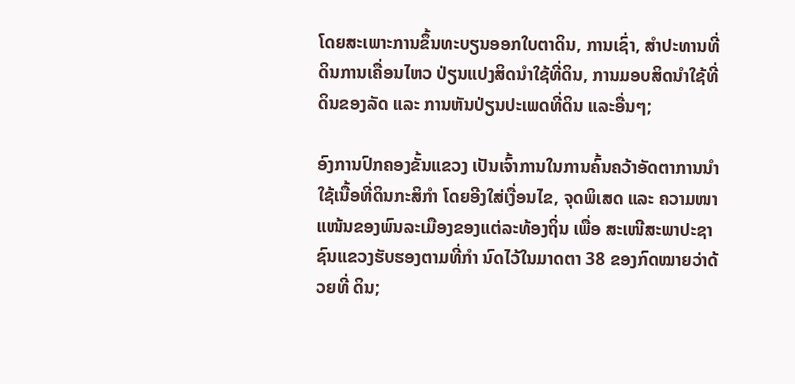ໂດຍສະເພາະການຂຶ້ນທະບຽນອອກໃບຕາດິນ, ການເຊົ່າ, ສຳປະທານທີ່ດິນການເຄື່ອນໄຫວ ປ່ຽນແປງສິດນຳໃຊ້ທີ່ດິນ, ການມອບສິດນໍາໃຊ້ທີ່ດິນຂອງລັດ ແລະ ການຫັນປ່ຽນປະເພດທີ່ດິນ ແລະອື່ນໆ;

ອົງການປົກຄອງຂັ້ນແຂວງ ເປັນເຈົ້າການໃນການຄົ້ນຄວ້າອັດຕາການນຳໃຊ້ເນື້ອທີ່ດິນກະສິກຳ ໂດຍອີງໃສ່ເງື່ອນໄຂ, ຈຸດພິເສດ ແລະ ຄວາມໜາ ແໜ້ນຂອງພົນລະເມືອງຂອງແຕ່ລະທ້ອງຖິ່ນ ເພື່ອ ສະເໜີສະພາປະຊາຊົນແຂວງຮັບຮອງຕາມທີ່ກຳ ນົດໄວ້ໃນມາດຕາ 38 ຂອງກົດໝາຍວ່າດ້ວຍທີ່ ດິນ;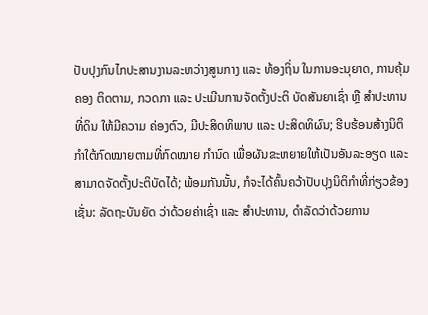ປັບປຸງກົນໄກປະສານງານລະຫວ່າງສູນກາງ ແລະ ທ້ອງຖິ່ນ ໃນການອະນຸຍາດ, ການຄຸ້ມຄອງ ຕິດຕາມ, ກວດກາ ແລະ ປະເມີນການຈັດຕັ້ງປະຕິ ບັດສັນຍາເຊົ່າ ຫຼື ສໍາປະທານທີ່ດິນ ໃຫ້ມີຄວາມ ຄ່ອງຕົວ, ມີປະສິດທິພາບ ແລະ ປະສິດທິຜົນ; ຮີບຮ້ອນສ້າງນິຕິກຳໃຕ້ກົດໝາຍຕາມທີ່ກົດໝາຍ ກໍານົດ ເພື່ອຜັນຂະຫຍາຍໃຫ້ເປັນອັນລະອຽດ ແລະ ສາມາດຈັດຕັ້ງປະຕິບັດໄດ້; ພ້ອມກັນນັ້ນ, ກໍຈະໄດ້ຄົ້ນຄວ້າປັບປຸງນິຕິກໍາທີ່ກ່ຽວຂ້ອງເຊັ່ນ: ລັດຖະບັນຍັດ ວ່າດ້ວຍຄ່າເຊົ່າ ແລະ ສໍາປະທານ, ດຳລັດວ່າດ້ວຍການ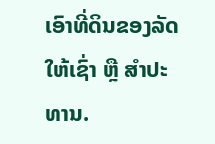ເອົາທີ່ດິນຂອງລັດໃຫ້ເຊົ່າ ຫຼື ສໍາປະທານ.